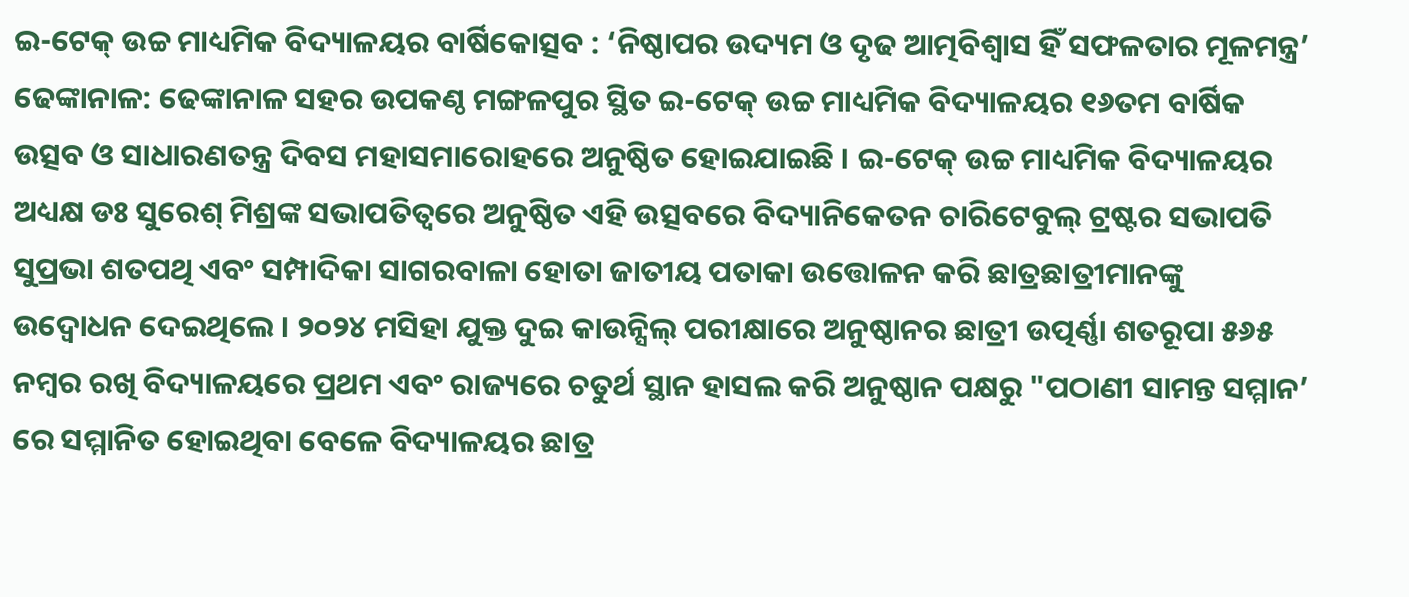ଇ-ଟେକ୍ ଉଚ୍ଚ ମାଧ୍ୟମିକ ବିଦ୍ୟାଳୟର ବାର୍ଷିକୋତ୍ସବ : ‘ନିଷ୍ଠାପର ଉଦ୍ୟମ ଓ ଦୃଢ ଆତ୍ମବିଶ୍ୱାସ ହିଁ ସଫଳତାର ମୂଳମନ୍ତ୍ର’
ଢେଙ୍କାନାଳ: ଢେଙ୍କାନାଳ ସହର ଉପକଣ୍ଠ ମଙ୍ଗଳପୁର ସ୍ଥିତ ଇ-ଟେକ୍ ଉଚ୍ଚ ମାଧ୍ୟମିକ ବିଦ୍ୟାଳୟର ୧୬ତମ ବାର୍ଷିକ ଉତ୍ସବ ଓ ସାଧାରଣତନ୍ତ୍ର ଦିବସ ମହାସମାରୋହରେ ଅନୁଷ୍ଠିତ ହୋଇଯାଇଛି । ଇ-ଟେକ୍ ଉଚ୍ଚ ମାଧ୍ୟମିକ ବିଦ୍ୟାଳୟର ଅଧ୍ୟକ୍ଷ ଡଃ ସୁରେଶ୍ ମିଶ୍ରଙ୍କ ସଭାପତିତ୍ୱରେ ଅନୁଷ୍ଠିତ ଏହି ଉତ୍ସବରେ ବିଦ୍ୟାନିକେତନ ଚାରିଟେବୁଲ୍ ଟ୍ରଷ୍ଟର ସଭାପତି ସୁପ୍ରଭା ଶତପଥି ଏବଂ ସମ୍ପାଦିକା ସାଗରବାଳା ହୋତା ଜାତୀୟ ପତାକା ଉତ୍ତୋଳନ କରି ଛାତ୍ରଛାତ୍ରୀମାନଙ୍କୁ ଉଦ୍ବୋଧନ ଦେଇଥିଲେ । ୨୦୨୪ ମସିହା ଯୁକ୍ତ ଦୁଇ କାଉନ୍ସିଲ୍ ପରୀକ୍ଷାରେ ଅନୁଷ୍ଠାନର ଛାତ୍ରୀ ଉତ୍ପର୍ଣ୍ଣା ଶତରୂପା ୫୬୫ ନମ୍ବର ରଖି ବିଦ୍ୟାଳୟରେ ପ୍ରଥମ ଏବଂ ରାଜ୍ୟରେ ଚତୁର୍ଥ ସ୍ଥାନ ହାସଲ କରି ଅନୁଷ୍ଠାନ ପକ୍ଷରୁ "ପଠାଣୀ ସାମନ୍ତ ସମ୍ମାନ’ ରେ ସମ୍ମାନିତ ହୋଇଥିବା ବେଳେ ବିଦ୍ୟାଳୟର ଛାତ୍ର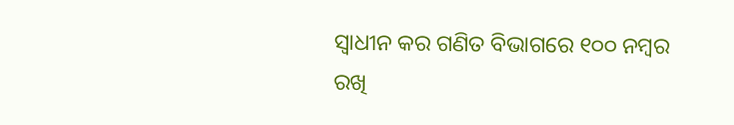ସ୍ୱାଧୀନ କର ଗଣିତ ବିଭାଗରେ ୧୦୦ ନମ୍ବର ରଖି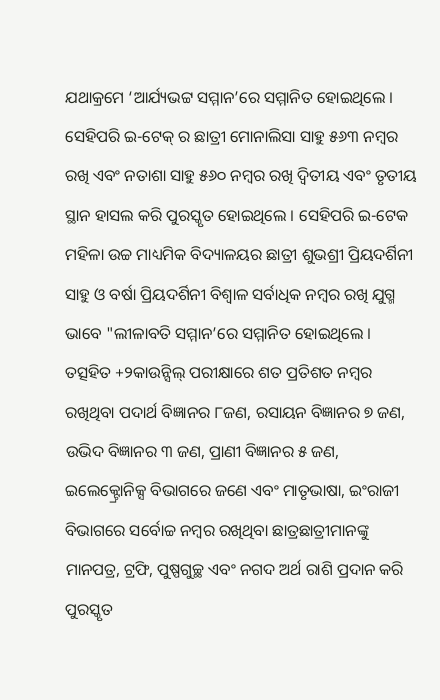ଯଥାକ୍ରମେ ‘ଆର୍ଯ୍ୟଭଟ୍ଟ ସମ୍ମାନ’ରେ ସମ୍ମାନିତ ହୋଇଥିଲେ । ସେହିପରି ଇ-ଟେକ୍ ର ଛାତ୍ରୀ ମୋନାଲିସା ସାହୁ ୫୬୩ ନମ୍ବର ରଖି ଏବଂ ନତାଶା ସାହୁ ୫୬୦ ନମ୍ବର ରଖି ଦ୍ୱିତୀୟ ଏବଂ ତୃତୀୟ ସ୍ଥାନ ହାସଲ କରି ପୁରସ୍କୃତ ହୋଇଥିଲେ । ସେହିପରି ଇ-ଟେକ ମହିଳା ଉଚ୍ଚ ମାଧ୍ୟମିକ ବିଦ୍ୟାଳୟର ଛାତ୍ରୀ ଶୁଭଶ୍ରୀ ପ୍ରିୟଦର୍ଶିନୀ ସାହୁ ଓ ବର୍ଷା ପ୍ରିୟଦର୍ଶିନୀ ବିଶ୍ୱାଳ ସର୍ବାଧିକ ନମ୍ବର ରଖି ଯୁଗ୍ମ ଭାବେ "ଲୀଳାବତି ସମ୍ମାନ’ରେ ସମ୍ମାନିତ ହୋଇଥିଲେ । ତତ୍ସହିତ +୨କାଉନ୍ସିଲ୍ ପରୀକ୍ଷାରେ ଶତ ପ୍ରତିଶତ ନମ୍ୱର ରଖିଥିବା ପଦାର୍ଥ ବିଜ୍ଞାନର ୮ଜଣ, ରସାୟନ ବିଜ୍ଞାନର ୭ ଜଣ, ଉଭିଦ ବିଜ୍ଞାନର ୩ ଜଣ, ପ୍ରାଣୀ ବିଜ୍ଞାନର ୫ ଜଣ, ଇଲେକ୍ଟ୍ରୋନିକ୍ସ ବିଭାଗରେ ଜଣେ ଏବଂ ମାତୃଭାଷା, ଇଂରାଜୀ ବିଭାଗରେ ସର୍ବୋଚ୍ଚ ନମ୍ୱର ରଖିଥିବା ଛାତ୍ରଛାତ୍ରୀମାନଙ୍କୁ ମାନପତ୍ର, ଟ୍ରଫି, ପୁଷ୍ପଗୁଚ୍ଛ ଏବଂ ନଗଦ ଅର୍ଥ ରାଶି ପ୍ରଦାନ କରି ପୁରସ୍କୃତ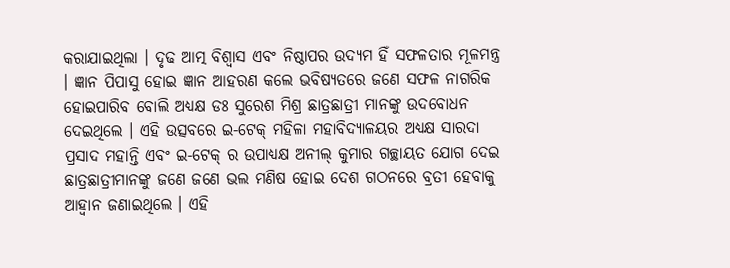କରାଯାଇଥିଲା । ଦୃଢ ଆତ୍ମ ବିଶ୍ୱାସ ଏବଂ ନିଷ୍ଠାପର ଉଦ୍ୟମ ହିଁ ସଫଳତାର ମୂଳମନ୍ତ୍ର । ଜ୍ଞାନ ପିପାସୁ ହୋଇ ଜ୍ଞାନ ଆହରଣ କଲେ ଭବିଷ୍ୟତରେ ଜଣେ ସଫଳ ନାଗରିକ ହୋଇପାରିବ ବୋଲି ଅଧ୍ୟକ୍ଷ ଡଃ ସୁରେଶ ମିଶ୍ର ଛାତ୍ରଛାତ୍ରୀ ମାନଙ୍କୁ ଉଦବୋଧନ ଦେଇଥିଲେ । ଏହି ଉତ୍ସବରେ ଇ-ଟେକ୍ ମହିଳା ମହାବିଦ୍ୟାଳୟର ଅଧ୍ୟକ୍ଷ ସାରଦା ପ୍ରସାଦ ମହାନ୍ତି ଏବଂ ଇ-ଟେକ୍ ର ଉପାଧ୍ୟକ୍ଷ ଅନୀଲ୍ କୁମାର ଗଚ୍ଛାୟତ ଯୋଗ ଦେଇ ଛାତ୍ରଛାତ୍ରୀମାନଙ୍କୁ ଜଣେ ଜଣେ ଭଲ ମଣିଷ ହୋଇ ଦେଶ ଗଠନରେ ବ୍ରତୀ ହେବାକୁ ଆହ୍ୱାନ ଜଣାଇଥିଲେ । ଏହି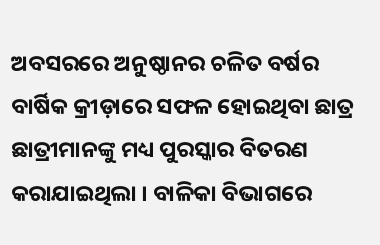ଅବସରରେ ଅନୁଷ୍ଠାନର ଚଳିତ ବର୍ଷର ବାର୍ଷିକ କ୍ରୀଡ଼ାରେ ସଫଳ ହୋଇଥିବା ଛାତ୍ର ଛାତ୍ରୀମାନଙ୍କୁ ମଧ୍ୟ ପୁରସ୍କାର ବିତରଣ କରାଯାଇଥିଲା । ବାଳିକା ବିଭାଗରେ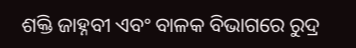ଶକ୍ତି ଜାହ୍ନବୀ ଏବଂ ବାଳକ ବିଭାଗରେ ରୁଦ୍ର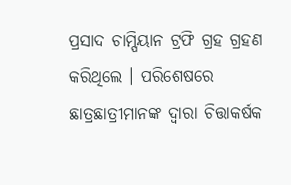ପ୍ରସାଦ ଚାମ୍ପିୟାନ ଟ୍ରଫି ଗ୍ରହ ଗ୍ରହଣ କରିଥିଲେ । ପରିଶେଷରେ ଛାତ୍ରଛାତ୍ରୀମାନଙ୍କ ଦ୍ୱାରା ଚିତ୍ତାକର୍ଷକ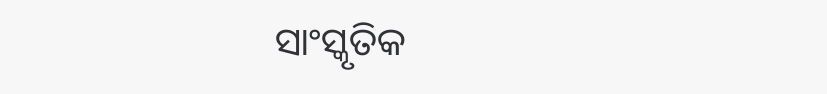ସାଂସ୍କୃତିକ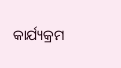କାର୍ଯ୍ୟକ୍ରମ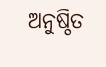ଅନୁଷ୍ଠିତ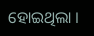ହୋଇଥିଲା ।